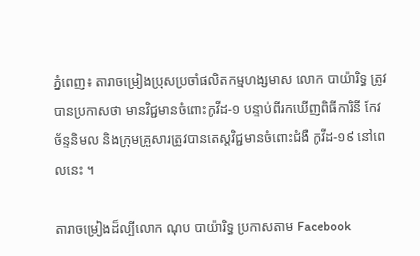ភ្នំពេញ៖ តារាចម្រៀងប្រុសប្រចាំផលិតកម្មហង្សមាស លោក បាយ៉ារិទ្ធ ត្រូវបានប្រកាសថា មានវិជ្ជមានចំពោះកូវីដ-១ បន្ទាប់ពីរកឃើញពិធីការិនី កែវ ច័ន្ទនិមល និងក្រុមគ្រួសារត្រូវបានតេស្តវិជ្ជមានចំពោះជំងឺ កូវីដ-១៩ នៅពេលនេះ ។

តារាចម្រៀងដ៏ល្បីលោក ណុប បាយ៉ារិទ្ធ ប្រកាសតាម Facebook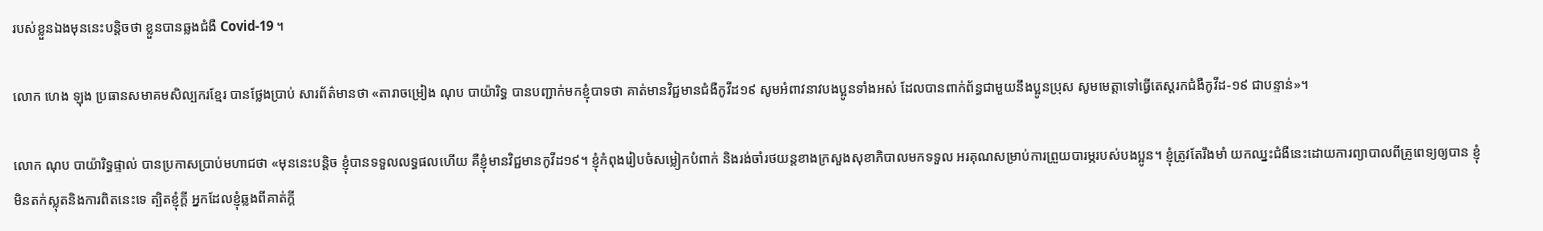របស់ខ្លួនឯងមុននេះបន្តិចថា ខ្លួនបានឆ្លងជំងឺ Covid-19 ។

លោក ហេង ឡុង ប្រធានសមាគមសិល្បករខ្មែរ បានថ្លែងប្រាប់ សារព័ត៌មានថា «តារាចម្រៀង ណុប បាយ៉ារិទ្ធ បានបញ្ជាក់មកខ្ញុំបាទថា គាត់មានវិជ្ជមានជំងឺកូវីដ១៩ សូមអំពាវនាវបងប្អូនទាំងអស់ ដែលបានពាក់ព័ន្ធជាមួយនឹងប្អូនប្រុស សូមមេត្តាទៅធ្វើតេស្តរកជំងឺកូវីដ-១៩ ជាបន្ទាន់»។

លោក ណុប បាយ៉ារិទ្ធផ្ទាល់ បានប្រកាសប្រាប់មហាជថា «មុននេះបន្តិច ខ្ញុំបានទទួលលទ្ធផលហើយ គឺខ្ញុំមានវិជ្ជមានកូវីដ១៩។ ខ្ញុំកំពុងរៀបចំសម្លៀកបំពាក់ និងរង់ចាំរថយន្តខាងក្រសួងសុខាភិបាលមកទទួល អរគុណសម្រាប់ការព្រួយបារម្ភរបស់បងប្អូន។ ខ្ញុំត្រូវតែរឹងមាំ យកឈ្នះជំងឺនេះដោយការព្យាបាលពីគ្រូពេទ្យឲ្យបាន ខ្ញុំមិនតក់ស្លុតនិងការពិតនេះទេ ត្បិតខ្ញុំក្តី អ្នកដែលខ្ញុំឆ្លងពីគាត់ក្តី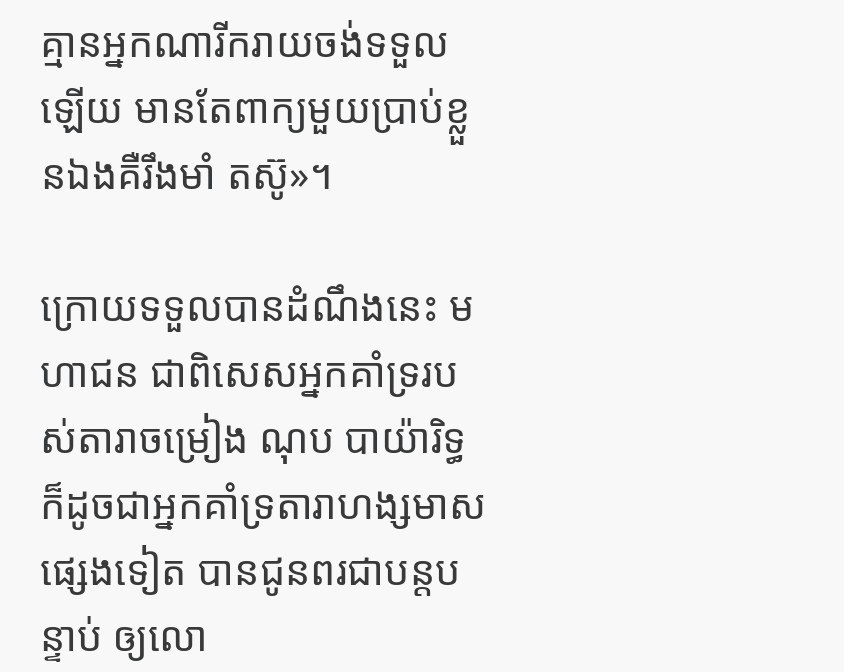គ្មានអ្នកណារីករាយចង់ទទួលឡើយ មានតែពាក្យមួយប្រាប់ខ្លួនឯងគឺរឹងមាំ តស៊ូ»។

ក្រោយទទួលបានដំណឹងនេះ មហាជន ជាពិសេសអ្នកគាំទ្ររបស់តារាចម្រៀង ណុប បាយ៉ារិទ្ធ ក៏ដូចជាអ្នកគាំទ្រតារាហង្សមាសផ្សេងទៀត បានជូនពរជាបន្តបន្ទាប់ ឲ្យលោ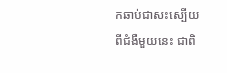កឆាប់ជាសះស្បើយពីជំងឺមួយនេះ ជាពិ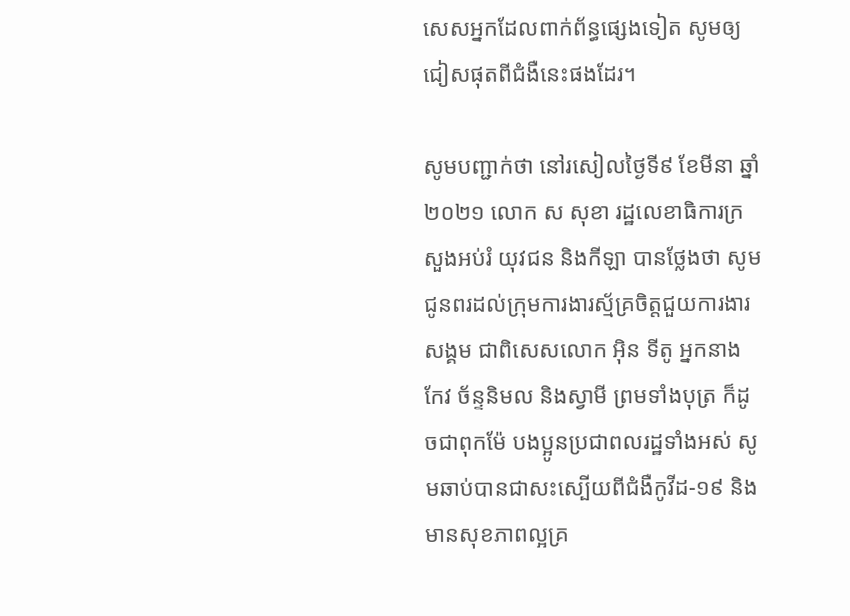សេសអ្នកដែលពាក់ព័ន្ធផ្សេងទៀត សូមឲ្យជៀសផុតពីជំងឺនេះផងដែរ។

សូមបញ្ជាក់ថា នៅរសៀលថ្ងៃទី៩ ខែមីនា ឆ្នាំ២០២១ លោក ស សុខា រដ្ឋលេខាធិការក្រសួងអប់រំ យុវជន និងកីឡា បានថ្លែងថា សូមជូនពរដល់ក្រុមការងារស្ម័គ្រចិត្តជួយការងារសង្គម ជាពិសេសលោក អ៊ិន ទីតូ អ្នកនាង កែវ ច័ន្ទនិមល និងស្វាមី ព្រមទាំងបុត្រ ក៏ដូចជាពុកម៉ែ បងប្អូនប្រជាពលរដ្ឋទាំងអស់ សូមឆាប់បានជាសះស្បើយពីជំងឺកូវីដ-១៩ និងមានសុខភាពល្អគ្រ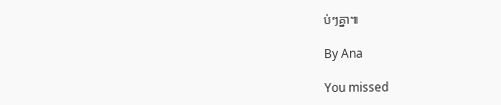ប់ៗគ្នា៕

By Ana

You missed